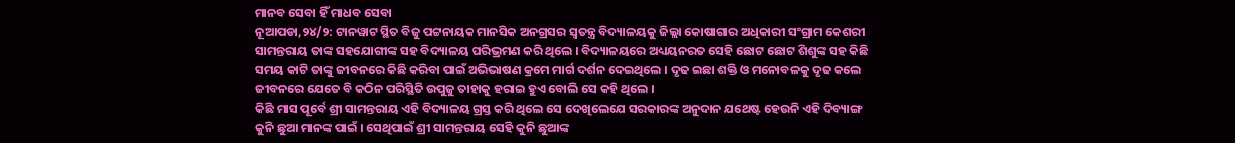ମାନବ ସେବା ହିଁ ମାଧବ ସେବା
ନୂଆପଡା,୨୪/୨: ଟାନୱାଟ ସ୍ଥିତ ବିଜୁ ପଟ୍ଟନାୟକ ମାନସିକ ଅନଗ୍ରସର ସ୍ୱତନ୍ତ୍ର ବିଦ୍ୟାଳୟକୁ ଜିଲ୍ଲା କୋଷାଗାର ଅଧିକାରୀ ସଂଗ୍ରାମ କେଶରୀ ସାମନ୍ତରାୟ ତାଙ୍କ ସହଯୋଗୀଙ୍କ ସହ ବିଦ୍ୟାଳୟ ପରିଭ୍ରମଣ କରି ଥିଲେ । ବିଦ୍ୟାଳୟରେ ଅଧ୍ୟୟନରତ ସେହି ଛୋଟ ଛୋଟ ଶିଶୁଙ୍କ ସହ କିଛି ସମୟ କାଟି ତାଙ୍କୁ ଜୀବନରେ କିଛି କରିବା ପାଇଁ ଅଭିଭାଷଣ କ୍ରମେ ମାର୍ଗ ଦର୍ଶନ ଦେଇଥିଲେ । ଦୃଢ ଇଛା ଶକ୍ତି ଓ ମନୋବଳକୁ ଦୃଢ କଲେ ଜୀବନରେ ଯେତେ ବି କଠିନ ପରିସ୍ଥିତି ଉପୁଜୁ ତାହାକୁ ହରାଇ ହୁଏ ବୋଲି ସେ କହି ଥିଲେ ।
କିଛି ମାସ ପୂର୍ବେ ଶ୍ରୀ ସାମନ୍ତରାୟ ଏହି ବିଦ୍ୟାଳୟ ଗ୍ରସ୍ତ କରି ଥିଲେ ସେ ଦେଖିଲେଯେ ସରକାରଙ୍କ ଅନୁଦାନ ଯଥେଷ୍ଟ ହେଉନି ଏହି ଦିବ୍ୟାଙ୍ଗ କୁନି ଛୁଆ ମାନଙ୍କ ପାଇଁ । ସେଥିପାଇଁ ଶ୍ରୀ ସାମନ୍ତରାୟ ସେହି କୁନି ଛୁଆଙ୍କ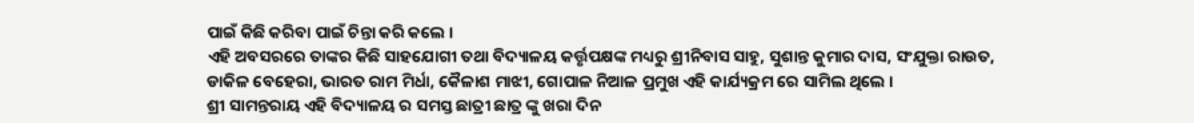ପାଇଁ କିଛି କରିବା ପାଇଁ ଚିନ୍ତା କରି କଲେ ।
ଏହି ଅବସରରେ ତାଙ୍କର କିଛି ସାହଯୋଗୀ ତଥା ବିଦ୍ୟାଳୟ କର୍ତ୍ତୃପକ୍ଷଙ୍କ ମଧ୍ୟରୁ ଶ୍ରୀନିବାସ ସାହୁ, ସୁଶାନ୍ତ କୁମାର ଦାସ, ସଂଯୁକ୍ତା ରାଉତ, ଡାକିଳ ବେହେରା, ଭାରତ ରାମ ମିର୍ଧା, କୈଳାଶ ମାଝୀ, ଗୋପାଳ ନିଆଳ ପ୍ରମୁଖ ଏହି କାର୍ଯ୍ୟକ୍ରମ ରେ ସାମିଲ ଥିଲେ ।
ଶ୍ରୀ ସାମନ୍ତରାୟ ଏହି ବିଦ୍ୟାଳୟ ର ସମସ୍ତ ଛାତ୍ରୀ ଛାତ୍ର ଙ୍କୁ ଖରା ଦିନ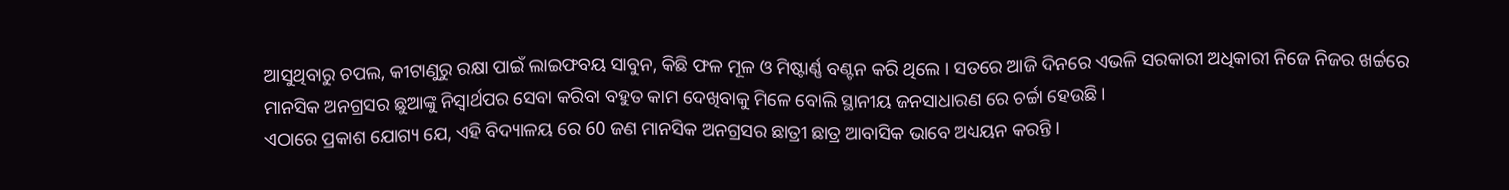ଆସୁଥିବାରୁ ଚପଲ, କୀଟାଣୁରୁ ରକ୍ଷା ପାଇଁ ଲାଇଫବୟ ସାବୁନ, କିଛି ଫଳ ମୂଳ ଓ ମିଷ୍ଟାର୍ଣ୍ଣ ବଣ୍ଟନ କରି ଥିଲେ । ସତରେ ଆଜି ଦିନରେ ଏଭଳି ସରକାରୀ ଅଧିକାରୀ ନିଜେ ନିଜର ଖର୍ଚ୍ଚରେ ମାନସିକ ଅନଗ୍ରସର ଛୁଆଙ୍କୁ ନିସ୍ଵାର୍ଥପର ସେବା କରିବା ବହୁତ କାମ ଦେଖିବାକୁ ମିଳେ ବୋଲି ସ୍ଥାନୀୟ ଜନସାଧାରଣ ରେ ଚର୍ଚ୍ଚା ହେଉଛି ।
ଏଠାରେ ପ୍ରକାଶ ଯୋଗ୍ୟ ଯେ, ଏହି ବିଦ୍ୟାଳୟ ରେ 60 ଜଣ ମାନସିକ ଅନଗ୍ରସର ଛାତ୍ରୀ ଛାତ୍ର ଆବାସିକ ଭାବେ ଅଧ୍ୟୟନ କରନ୍ତି ।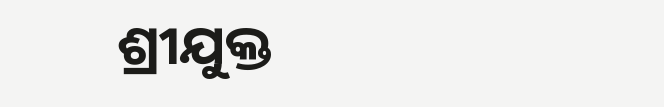ଶ୍ରୀଯୁକ୍ତ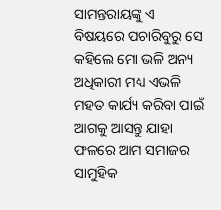ସାମନ୍ତରାୟଙ୍କୁ ଏ ବିଷୟରେ ପଚାରିବୁରୁ ସେ କହିଲେ ମୋ ଭଳି ଅନ୍ୟ ଅଧିକାରୀ ମଧ୍ୟ ଏଭଳି ମହତ କାର୍ଯ୍ୟ କରିବା ପାଇଁ ଆଗକୁ ଆସନ୍ତୁ ଯାହା ଫଳରେ ଆମ ସମାଜର ସାମୁହିକ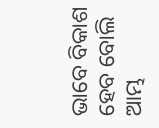ଭାବେ ବିକାଶ ହେବ ବୋଲି ଆମ୍ଭ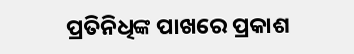ପ୍ରତିନିଧିଙ୍କ ପାଖରେ ପ୍ରକାଶ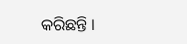କରିଛନ୍ତି ।